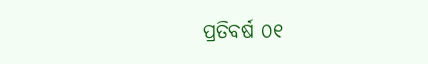ପ୍ରତିବର୍ଷ ୦୧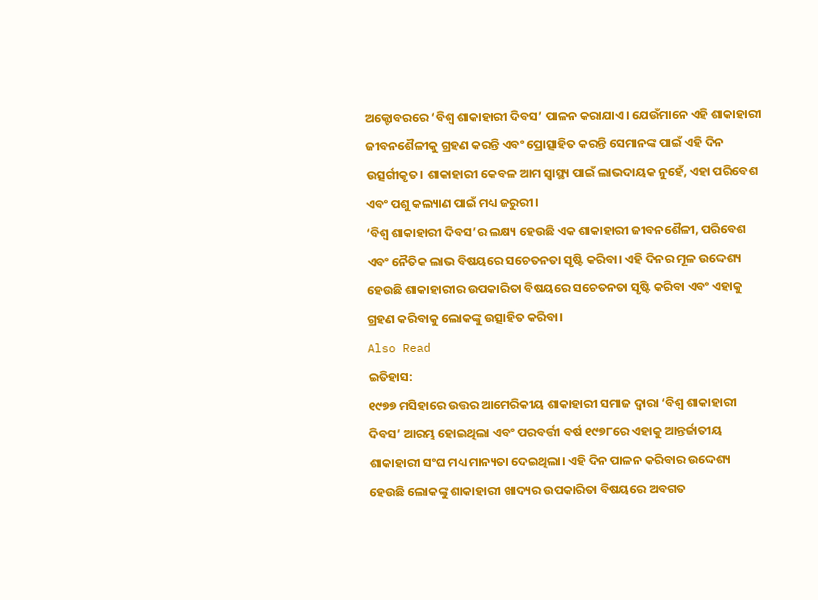ଅକ୍ଟୋବରରେ ‘ବିଶ୍ୱ ଶାକାହାରୀ ଦିବସ’ ପାଳନ କରାଯାଏ। ଯେଉଁମାନେ ଏହି ଶାକାହାରୀ ଜୀବନଶୈଳୀକୁ ଗ୍ରହଣ କରନ୍ତି ଏବଂ ପ୍ରୋତ୍ସାହିତ କରନ୍ତି ସେମାନଙ୍କ ପାଇଁ ଏହି ଦିନ ଉତ୍ସର୍ଗୀକୃତ। ଶାକାହାରୀ କେବଳ ଆମ ସ୍ୱାସ୍ଥ୍ୟ ପାଇଁ ଲାଭଦାୟକ ନୁହେଁ, ଏହା ପରିବେଶ ଏବଂ ପଶୁ କଲ୍ୟାଣ ପାଇଁ ମଧ୍ୟ ଜରୁରୀ।
‘ବିଶ୍ୱ ଶାକାହାରୀ ଦିବସ’ର ଲକ୍ଷ୍ୟ ହେଉଛି ଏକ ଶାକାହାରୀ ଜୀବନଶୈଳୀ, ପରିବେଶ ଏବଂ ନୈତିକ ଲାଭ ବିଷୟରେ ସଚେତନତା ସୃଷ୍ଟି କରିବା। ଏହି ଦିନର ମୂଳ ଉଦ୍ଦେଶ୍ୟ ହେଉଛି ଶାକାହାରୀର ଉପକାରିତା ବିଷୟରେ ସଚେତନତା ସୃଷ୍ଟି କରିବା ଏବଂ ଏହାକୁ ଗ୍ରହଣ କରିବାକୁ ଲୋକଙ୍କୁ ଉତ୍ସାହିତ କରିବା।
Also Read
ଇତିହାସ:
୧୯୭୭ ମସିହାରେ ଉତ୍ତର ଆମେରିକୀୟ ଶାକାହାରୀ ସମାଜ ଦ୍ୱାରା ‘ବିଶ୍ୱ ଶାକାହାରୀ ଦିବସ’ ଆରମ୍ଭ ହୋଇଥିଲା ଏବଂ ପରବର୍ତ୍ତୀ ବର୍ଷ ୧୯୭୮ରେ ଏହାକୁ ଆନ୍ତର୍ଜାତୀୟ ଶାକାହାରୀ ସଂଘ ମଧ୍ୟ ମାନ୍ୟତା ଦେଇଥିଲା। ଏହି ଦିନ ପାଳନ କରିବାର ଉଦ୍ଦେଶ୍ୟ ହେଉଛି ଲୋକଙ୍କୁ ଶାକାହାରୀ ଖାଦ୍ୟର ଉପକାରିତା ବିଷୟରେ ଅବଗତ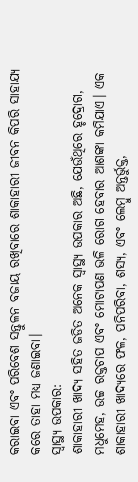କରାଇବା ଏବଂ ପରିବେଶ ସନ୍ତୁଳନ ବଜାୟ ରଖିବାରେ ଶାକାହାରୀ ଜୀବନ କିପରି ସାହାଯ୍ୟ କରେ ତାହା ମଧ୍ୟ ଜଣାଇବା।
ସ୍ୱାସ୍ଥ୍ୟ ଉପକାର:
ଶାକାହାରୀ ଖାଦ୍ୟ ସହିତ ଜଡିତ ଅନେକ ସ୍ୱାସ୍ଥ୍ୟ ଉପକାର ଅଛି, ଯେଉଁଥିରେ ହୃଦ୍ରୋଗ, ମଧୁମେହ, ଉଚ୍ଚ ରକ୍ତଚାପ ଏବଂ ମୋଟାପଣ ଭଳି ରୋଗ ହେବାର ଆଶଙ୍କା କମିଯାଏ। ଏକ ଶାକାହାରୀ ଖାଦ୍ୟରେ ଫଳ, ପନିପରିବା, ଶସ୍ୟ, ଏବଂ ଲେମ୍ବୁ ଅନ୍ତର୍ଭୁକ୍ତ,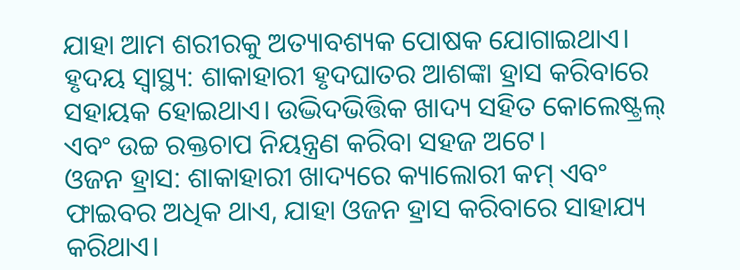ଯାହା ଆମ ଶରୀରକୁ ଅତ୍ୟାବଶ୍ୟକ ପୋଷକ ଯୋଗାଇଥାଏ।
ହୃଦୟ ସ୍ୱାସ୍ଥ୍ୟ: ଶାକାହାରୀ ହୃଦଘାତର ଆଶଙ୍କା ହ୍ରାସ କରିବାରେ ସହାୟକ ହୋଇଥାଏ। ଉଦ୍ଭିଦଭିତ୍ତିକ ଖାଦ୍ୟ ସହିତ କୋଲେଷ୍ଟ୍ରଲ୍ ଏବଂ ଉଚ୍ଚ ରକ୍ତଚାପ ନିୟନ୍ତ୍ରଣ କରିବା ସହଜ ଅଟେ।
ଓଜନ ହ୍ରାସ: ଶାକାହାରୀ ଖାଦ୍ୟରେ କ୍ୟାଲୋରୀ କମ୍ ଏବଂ ଫାଇବର ଅଧିକ ଥାଏ, ଯାହା ଓଜନ ହ୍ରାସ କରିବାରେ ସାହାଯ୍ୟ କରିଥାଏ।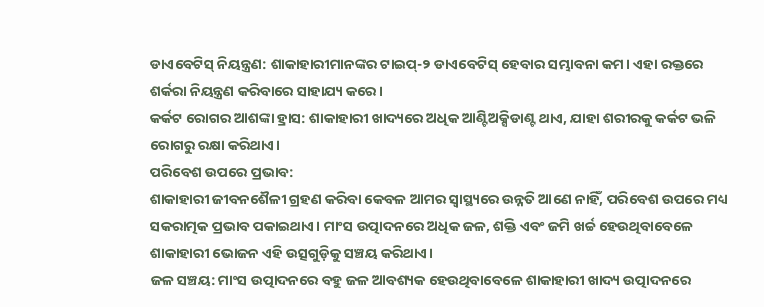ଡାଏବେଟିସ୍ ନିୟନ୍ତ୍ରଣ: ଶାକାହାରୀମାନଙ୍କର ଟାଇପ୍-୨ ଡାଏବେଟିସ୍ ହେବାର ସମ୍ଭାବନା କମ। ଏହା ରକ୍ତରେ ଶର୍କରା ନିୟନ୍ତ୍ରଣ କରିବାରେ ସାହାଯ୍ୟ କରେ।
କର୍କଟ ରୋଗର ଆଶଙ୍କା ହ୍ରାସ: ଶାକାହାରୀ ଖାଦ୍ୟରେ ଅଧିକ ଆଣ୍ଟିଅକ୍ସିଡାଣ୍ଟ ଥାଏ, ଯାହା ଶରୀରକୁ କର୍କଟ ଭଳି ରୋଗରୁ ରକ୍ଷା କରିଥାଏ।
ପରିବେଶ ଉପରେ ପ୍ରଭାବ:
ଶାକାହାରୀ ଜୀବନଶୈଳୀ ଗ୍ରହଣ କରିବା କେବଳ ଆମର ସ୍ୱାସ୍ଥ୍ୟରେ ଉନ୍ନତି ଆଣେ ନାହିଁ, ପରିବେଶ ଉପରେ ମଧ୍ୟ ସକରାତ୍ମକ ପ୍ରଭାବ ପକାଇଥାଏ। ମାଂସ ଉତ୍ପାଦନରେ ଅଧିକ ଜଳ, ଶକ୍ତି ଏବଂ ଜମି ଖର୍ଚ୍ଚ ହେଉଥିବାବେଳେ ଶାକାହାରୀ ଭୋଜନ ଏହି ଉତ୍ସଗୁଡ଼ିକୁ ସଞ୍ଚୟ କରିଥାଏ।
ଜଳ ସଞ୍ଚୟ: ମାଂସ ଉତ୍ପାଦନରେ ବହୁ ଜଳ ଆବଶ୍ୟକ ହେଉଥିବାବେଳେ ଶାକାହାରୀ ଖାଦ୍ୟ ଉତ୍ପାଦନରେ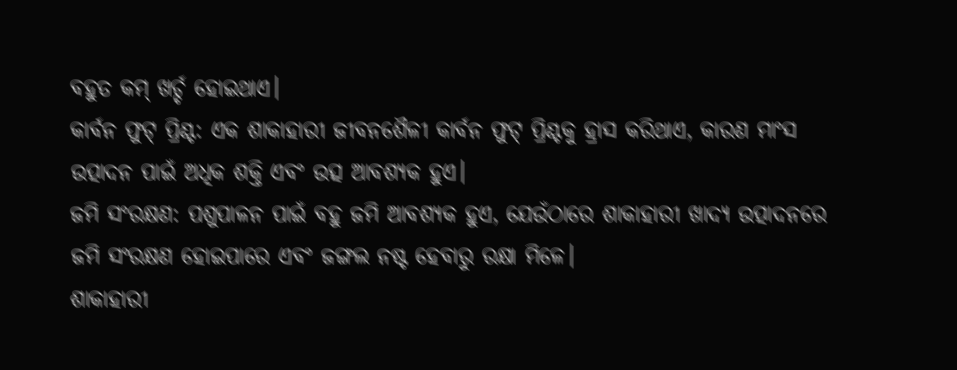ବହୁତ କମ୍ ଖର୍ଚ୍ଚ ହୋଇଥାଏ।
କାର୍ବନ ଫୁଟ୍ ପ୍ରିଣ୍ଟ: ଏକ ଶାକାହାରୀ ଜୀବନଶୈଳୀ କାର୍ବନ ଫୁଟ୍ ପ୍ରିଣ୍ଟକୁ ହ୍ରାସ କରିଥାଏ, କାରଣ ମାଂସ ଉତ୍ପାଦନ ପାଇଁ ଅଧିକ ଶକ୍ତି ଏବଂ ଉତ୍ସ ଆବଶ୍ୟକ ହୁଏ।
ଜମି ସଂରକ୍ଷଣ: ପଶୁପାଳନ ପାଇଁ ବହୁ ଜମି ଆବଶ୍ୟକ ହୁଏ, ଯେଉଁଠାରେ ଶାକାହାରୀ ଖାଦ୍ୟ ଉତ୍ପାଦନରେ ଜମି ସଂରକ୍ଷଣ ହୋଇପାରେ ଏବଂ ଜଙ୍ଗଲ ନଷ୍ଟ ହେବାରୁ ରକ୍ଷା ମିଳେ।
ଶାକାହାରୀ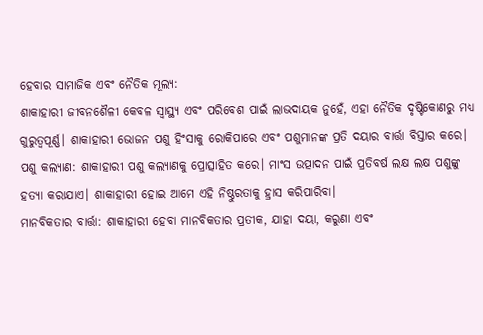ହେବାର ସାମାଜିକ ଏବଂ ନୈତିକ ମୂଲ୍ୟ:
ଶାକାହାରୀ ଜୀବନଶୈଳୀ କେବଳ ସ୍ୱାସ୍ଥ୍ୟ ଏବଂ ପରିବେଶ ପାଇଁ ଲାଭଦାୟକ ନୁହେଁ, ଏହା ନୈତିକ ଦୃଷ୍ଟିକୋଣରୁ ମଧ୍ୟ ଗୁରୁତ୍ୱପୂର୍ଣ୍ଣ। ଶାକାହାରୀ ଭୋଜନ ପଶୁ ହିଂସାକୁ ରୋକିପାରେ ଏବଂ ପଶୁମାନଙ୍କ ପ୍ରତି ଦୟାର ବାର୍ତ୍ତା ବିସ୍ତାର କରେ।
ପଶୁ କଲ୍ୟାଣ: ଶାକାହାରୀ ପଶୁ କଲ୍ୟାଣକୁ ପ୍ରୋତ୍ସାହିତ କରେ। ମାଂସ ଉତ୍ପାଦନ ପାଇଁ ପ୍ରତିବର୍ଷ ଲକ୍ଷ ଲକ୍ଷ ପଶୁଙ୍କୁ ହତ୍ୟା କରାଯାଏ। ଶାକାହାରୀ ହୋଇ ଆମେ ଏହି ନିଷ୍ଠୁରତାକୁ ହ୍ରାସ କରିପାରିବା।
ମାନବିକତାର ବାର୍ତ୍ତା: ଶାକାହାରୀ ହେବା ମାନବିକତାର ପ୍ରତୀକ, ଯାହା ଦୟା, କରୁଣା ଏବଂ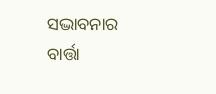ସଦ୍ଭାବନାର ବାର୍ତ୍ତା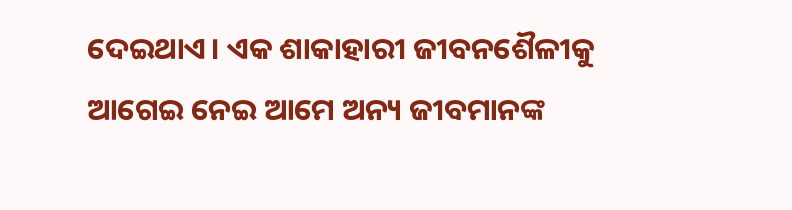ଦେଇଥାଏ। ଏକ ଶାକାହାରୀ ଜୀବନଶୈଳୀକୁ ଆଗେଇ ନେଇ ଆମେ ଅନ୍ୟ ଜୀବମାନଙ୍କ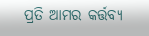ପ୍ରତି ଆମର କର୍ତ୍ତବ୍ୟ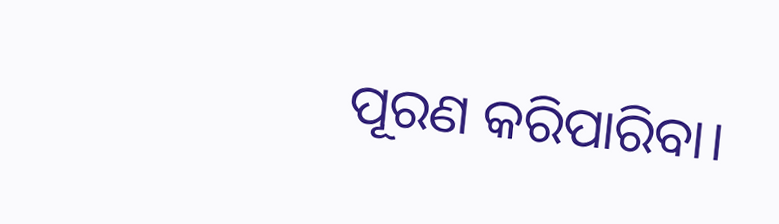ପୂରଣ କରିପାରିବା।